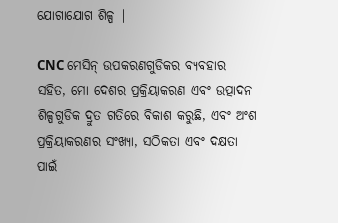ଯୋଗାଯୋଗ ଶିଳ୍ପ |

CNC ମେସିନ୍ ଉପକରଣଗୁଡିକର ବ୍ୟବହାର ସହିତ, ମୋ ଦେଶର ପ୍ରକ୍ରିୟାକରଣ ଏବଂ ଉତ୍ପାଦନ ଶିଳ୍ପଗୁଡିକ ଦ୍ରୁତ ଗତିରେ ବିକାଶ କରୁଛି, ଏବଂ ଅଂଶ ପ୍ରକ୍ରିୟାକରଣର ସଂଖ୍ୟା, ସଠିକତା ଏବଂ ଦକ୍ଷତା ପାଇଁ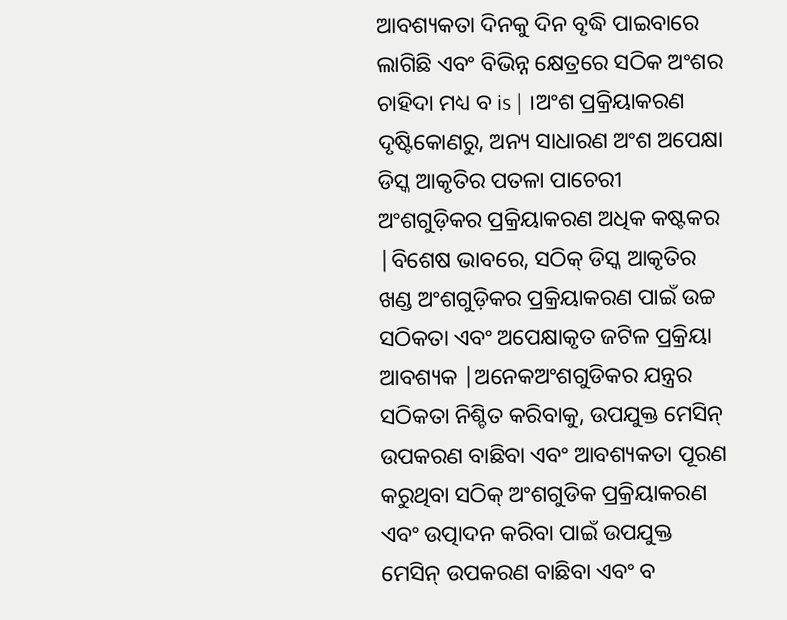ଆବଶ୍ୟକତା ଦିନକୁ ଦିନ ବୃଦ୍ଧି ପାଇବାରେ ଲାଗିଛି ଏବଂ ବିଭିନ୍ନ କ୍ଷେତ୍ରରେ ସଠିକ ଅଂଶର ଚାହିଦା ମଧ୍ୟ ବ is | ।ଅଂଶ ପ୍ରକ୍ରିୟାକରଣ ଦୃଷ୍ଟିକୋଣରୁ, ଅନ୍ୟ ସାଧାରଣ ଅଂଶ ଅପେକ୍ଷା ଡିସ୍କ ଆକୃତିର ପତଳା ପାଚେରୀ ଅଂଶଗୁଡ଼ିକର ପ୍ରକ୍ରିୟାକରଣ ଅଧିକ କଷ୍ଟକର |ବିଶେଷ ଭାବରେ, ସଠିକ୍ ଡିସ୍କ ଆକୃତିର ଖଣ୍ଡ ଅଂଶଗୁଡ଼ିକର ପ୍ରକ୍ରିୟାକରଣ ପାଇଁ ଉଚ୍ଚ ସଠିକତା ଏବଂ ଅପେକ୍ଷାକୃତ ଜଟିଳ ପ୍ରକ୍ରିୟା ଆବଶ୍ୟକ |ଅନେକଅଂଶଗୁଡିକର ଯନ୍ତ୍ରର ସଠିକତା ନିଶ୍ଚିତ କରିବାକୁ, ଉପଯୁକ୍ତ ମେସିନ୍ ଉପକରଣ ବାଛିବା ଏବଂ ଆବଶ୍ୟକତା ପୂରଣ କରୁଥିବା ସଠିକ୍ ଅଂଶଗୁଡିକ ପ୍ରକ୍ରିୟାକରଣ ଏବଂ ଉତ୍ପାଦନ କରିବା ପାଇଁ ଉପଯୁକ୍ତ ମେସିନ୍ ଉପକରଣ ବାଛିବା ଏବଂ ବ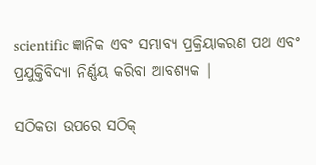scientific ଜ୍ଞାନିକ ଏବଂ ସମ୍ଭାବ୍ୟ ପ୍ରକ୍ରିୟାକରଣ ପଥ ଏବଂ ପ୍ରଯୁକ୍ତିବିଦ୍ୟା ନିର୍ଣ୍ଣୟ କରିବା ଆବଶ୍ୟକ |

ସଠିକତା ଉପରେ ସଠିକ୍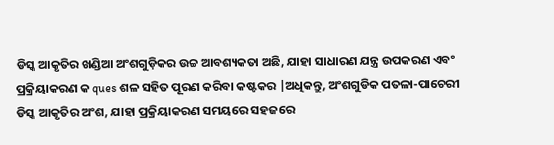ଡିସ୍କ ଆକୃତିର ଖଣ୍ଡିଆ ଅଂଶଗୁଡ଼ିକର ଉଚ୍ଚ ଆବଶ୍ୟକତା ଅଛି, ଯାହା ସାଧାରଣ ଯନ୍ତ୍ର ଉପକରଣ ଏବଂ ପ୍ରକ୍ରିୟାକରଣ କ ques ଶଳ ସହିତ ପୂରଣ କରିବା କଷ୍ଟକର |ଅଧିକନ୍ତୁ, ଅଂଶଗୁଡିକ ପତଳା-ପାଚେରୀ ଡିସ୍କ ଆକୃତିର ଅଂଶ, ଯାହା ପ୍ରକ୍ରିୟାକରଣ ସମୟରେ ସହଜରେ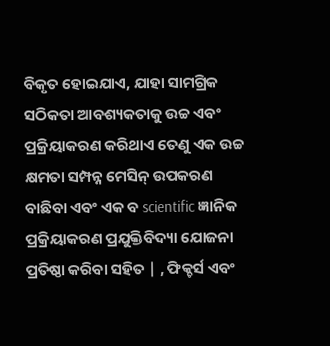ବିକୃତ ହୋଇଯାଏ, ଯାହା ସାମଗ୍ରିକ ସଠିକତା ଆବଶ୍ୟକତାକୁ ଉଚ୍ଚ ଏବଂ ପ୍ରକ୍ରିୟାକରଣ କରିଥାଏ ତେଣୁ ଏକ ଉଚ୍ଚ କ୍ଷମତା ସମ୍ପନ୍ନ ମେସିନ୍ ଉପକରଣ ବାଛିବା ଏବଂ ଏକ ବ scientific ଜ୍ଞାନିକ ପ୍ରକ୍ରିୟାକରଣ ପ୍ରଯୁକ୍ତିବିଦ୍ୟା ଯୋଜନା ପ୍ରତିଷ୍ଠା କରିବା ସହିତ | , ଫିକ୍ଚର୍ସ ଏବଂ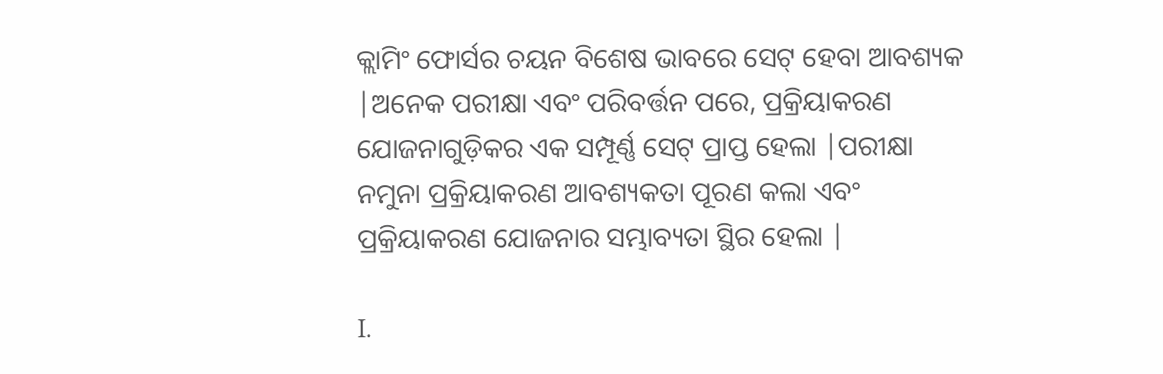କ୍ଲାମିଂ ଫୋର୍ସର ଚୟନ ବିଶେଷ ଭାବରେ ସେଟ୍ ହେବା ଆବଶ୍ୟକ |ଅନେକ ପରୀକ୍ଷା ଏବଂ ପରିବର୍ତ୍ତନ ପରେ, ପ୍ରକ୍ରିୟାକରଣ ଯୋଜନାଗୁଡ଼ିକର ଏକ ସମ୍ପୂର୍ଣ୍ଣ ସେଟ୍ ପ୍ରାପ୍ତ ହେଲା |ପରୀକ୍ଷା ନମୁନା ପ୍ରକ୍ରିୟାକରଣ ଆବଶ୍ୟକତା ପୂରଣ କଲା ଏବଂ ପ୍ରକ୍ରିୟାକରଣ ଯୋଜନାର ସମ୍ଭାବ୍ୟତା ସ୍ଥିର ହେଲା |

I.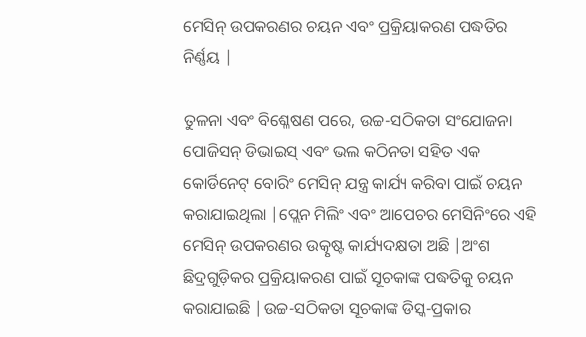ମେସିନ୍ ଉପକରଣର ଚୟନ ଏବଂ ପ୍ରକ୍ରିୟାକରଣ ପଦ୍ଧତିର ନିର୍ଣ୍ଣୟ |

ତୁଳନା ଏବଂ ବିଶ୍ଳେଷଣ ପରେ, ଉଚ୍ଚ-ସଠିକତା ସଂଯୋଜନା ପୋଜିସନ୍ ଡିଭାଇସ୍ ଏବଂ ଭଲ କଠିନତା ସହିତ ଏକ କୋର୍ଡିନେଟ୍ ବୋରିଂ ମେସିନ୍ ଯନ୍ତ୍ର କାର୍ଯ୍ୟ କରିବା ପାଇଁ ଚୟନ କରାଯାଇଥିଲା |ପ୍ଲେନ ମିଲିଂ ଏବଂ ଆପେଚର ମେସିନିଂରେ ଏହି ମେସିନ୍ ଉପକରଣର ଉତ୍କୃଷ୍ଟ କାର୍ଯ୍ୟଦକ୍ଷତା ଅଛି |ଅଂଶ ଛିଦ୍ରଗୁଡ଼ିକର ପ୍ରକ୍ରିୟାକରଣ ପାଇଁ ସୂଚକାଙ୍କ ପଦ୍ଧତିକୁ ଚୟନ କରାଯାଇଛି |ଉଚ୍ଚ-ସଠିକତା ସୂଚକାଙ୍କ ଡିସ୍କ-ପ୍ରକାର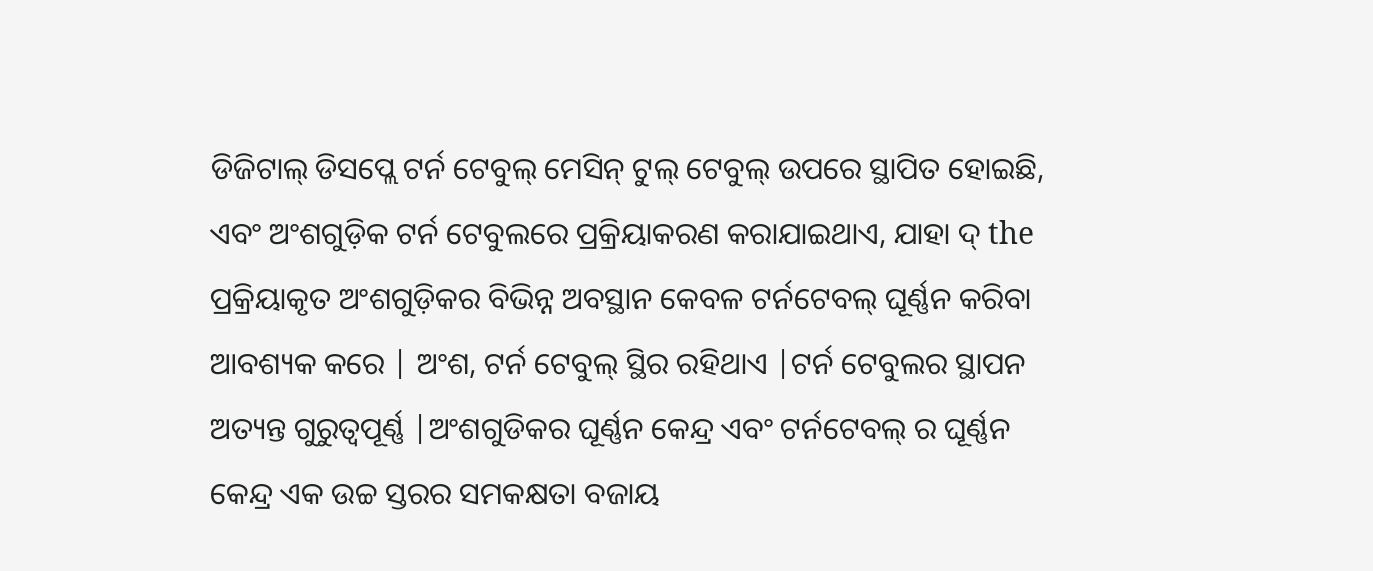ଡିଜିଟାଲ୍ ଡିସପ୍ଲେ ଟର୍ନ ଟେବୁଲ୍ ମେସିନ୍ ଟୁଲ୍ ଟେବୁଲ୍ ଉପରେ ସ୍ଥାପିତ ହୋଇଛି, ଏବଂ ଅଂଶଗୁଡ଼ିକ ଟର୍ନ ଟେବୁଲରେ ପ୍ରକ୍ରିୟାକରଣ କରାଯାଇଥାଏ, ଯାହା ଦ୍ the ପ୍ରକ୍ରିୟାକୃତ ଅଂଶଗୁଡ଼ିକର ବିଭିନ୍ନ ଅବସ୍ଥାନ କେବଳ ଟର୍ନଟେବଲ୍ ଘୂର୍ଣ୍ଣନ କରିବା ଆବଶ୍ୟକ କରେ | ଅଂଶ, ଟର୍ନ ଟେବୁଲ୍ ସ୍ଥିର ରହିଥାଏ |ଟର୍ନ ଟେବୁଲର ସ୍ଥାପନ ଅତ୍ୟନ୍ତ ଗୁରୁତ୍ୱପୂର୍ଣ୍ଣ |ଅଂଶଗୁଡିକର ଘୂର୍ଣ୍ଣନ କେନ୍ଦ୍ର ଏବଂ ଟର୍ନଟେବଲ୍ ର ଘୂର୍ଣ୍ଣନ କେନ୍ଦ୍ର ଏକ ଉଚ୍ଚ ସ୍ତରର ସମକକ୍ଷତା ବଜାୟ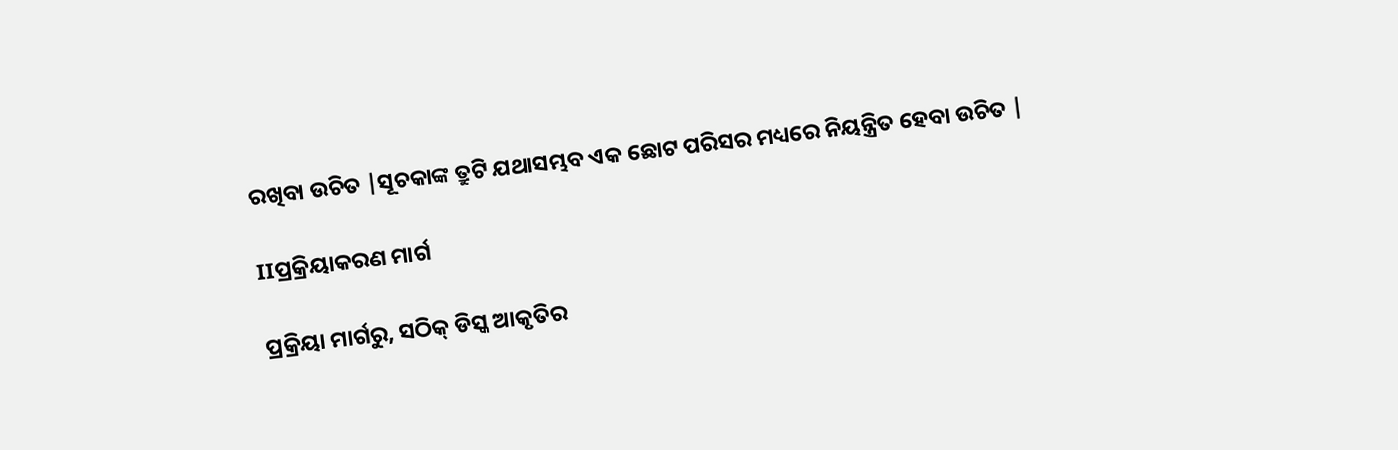ରଖିବା ଉଚିତ |ସୂଚକାଙ୍କ ତ୍ରୁଟି ଯଥାସମ୍ଭବ ଏକ ଛୋଟ ପରିସର ମଧ୍ୟରେ ନିୟନ୍ତ୍ରିତ ହେବା ଉଚିତ |

IIପ୍ରକ୍ରିୟାକରଣ ମାର୍ଗ

ପ୍ରକ୍ରିୟା ମାର୍ଗରୁ, ସଠିକ୍ ଡିସ୍କ ଆକୃତିର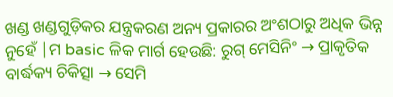ଖଣ୍ଡ ଖଣ୍ଡଗୁଡ଼ିକର ଯନ୍ତ୍ରକରଣ ଅନ୍ୟ ପ୍ରକାରର ଅଂଶଠାରୁ ଅଧିକ ଭିନ୍ନ ନୁହେଁ |ମ basic ଳିକ ମାର୍ଗ ହେଉଛି: ରୁଗ୍ ମେସିନିଂ → ପ୍ରାକୃତିକ ବାର୍ଦ୍ଧକ୍ୟ ଚିକିତ୍ସା → ସେମି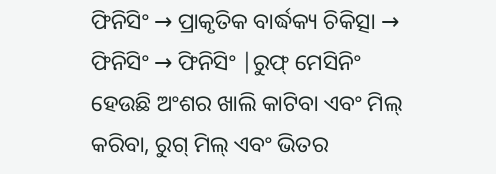ଫିନିସିଂ → ପ୍ରାକୃତିକ ବାର୍ଦ୍ଧକ୍ୟ ଚିକିତ୍ସା → ଫିନିସିଂ → ଫିନିସିଂ |ରୁଫ୍ ମେସିନିଂ ହେଉଛି ଅଂଶର ଖାଲି କାଟିବା ଏବଂ ମିଲ୍ କରିବା, ରୁଗ୍ ମିଲ୍ ଏବଂ ଭିତର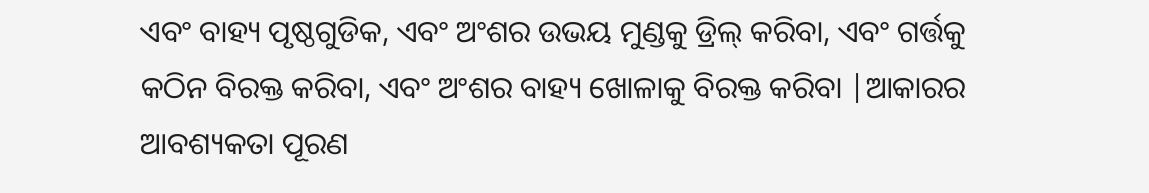ଏବଂ ବାହ୍ୟ ପୃଷ୍ଠଗୁଡିକ, ଏବଂ ଅଂଶର ଉଭୟ ମୁଣ୍ଡକୁ ଡ୍ରିଲ୍ କରିବା, ଏବଂ ଗର୍ତ୍ତକୁ କଠିନ ବିରକ୍ତ କରିବା, ଏବଂ ଅଂଶର ବାହ୍ୟ ଖୋଳାକୁ ବିରକ୍ତ କରିବା |ଆକାରର ଆବଶ୍ୟକତା ପୂରଣ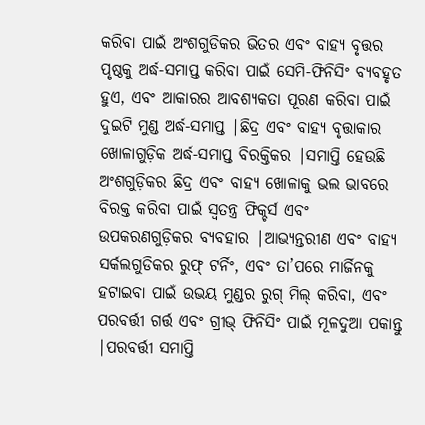କରିବା ପାଇଁ ଅଂଶଗୁଡିକର ଭିତର ଏବଂ ବାହ୍ୟ ବୃତ୍ତର ପୃଷ୍ଠକୁ ଅର୍ଦ୍ଧ-ସମାପ୍ତ କରିବା ପାଇଁ ସେମି-ଫିନିସିଂ ବ୍ୟବହୃତ ହୁଏ, ଏବଂ ଆକାରର ଆବଶ୍ୟକତା ପୂରଣ କରିବା ପାଇଁ ଦୁଇଟି ମୁଣ୍ଡ ଅର୍ଦ୍ଧ-ସମାପ୍ତ |ଛିଦ୍ର ଏବଂ ବାହ୍ୟ ବୃତ୍ତାକାର ଖୋଳାଗୁଡ଼ିକ ଅର୍ଦ୍ଧ-ସମାପ୍ତ ବିରକ୍ତିକର |ସମାପ୍ତି ହେଉଛି ଅଂଶଗୁଡ଼ିକର ଛିଦ୍ର ଏବଂ ବାହ୍ୟ ଖୋଳାକୁ ଭଲ ଭାବରେ ବିରକ୍ତ କରିବା ପାଇଁ ସ୍ୱତନ୍ତ୍ର ଫିକ୍ଚର୍ସ ଏବଂ ଉପକରଣଗୁଡ଼ିକର ବ୍ୟବହାର |ଆଭ୍ୟନ୍ତରୀଣ ଏବଂ ବାହ୍ୟ ସର୍କଲଗୁଡିକର ରୁଫ୍ ଟର୍ନିଂ, ଏବଂ ତା’ପରେ ମାର୍ଜିନକୁ ହଟାଇବା ପାଇଁ ଉଭୟ ମୁଣ୍ଡର ରୁଗ୍ ମିଲ୍ କରିବା, ଏବଂ ପରବର୍ତ୍ତୀ ଗର୍ତ୍ତ ଏବଂ ଗ୍ରୀଭ୍ ଫିନିସିଂ ପାଇଁ ମୂଳଦୁଆ ପକାନ୍ତୁ |ପରବର୍ତ୍ତୀ ସମାପ୍ତି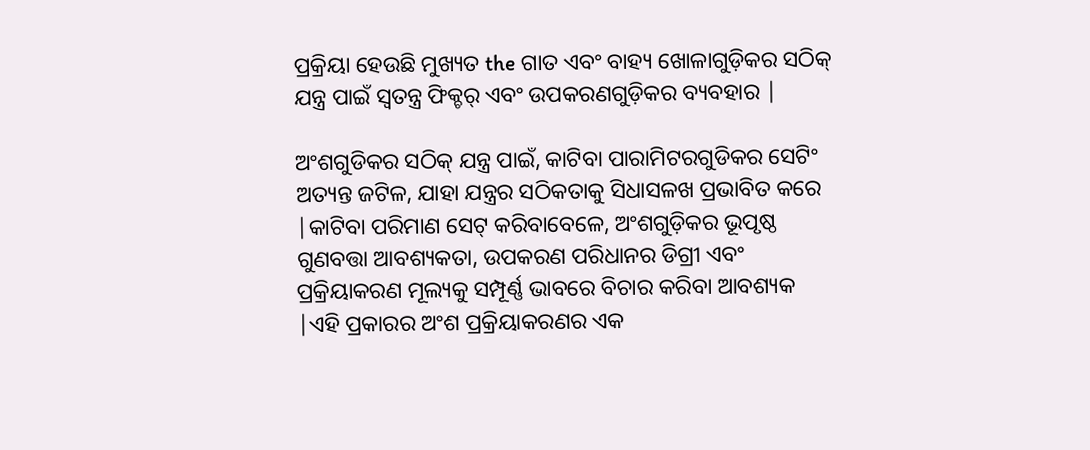ପ୍ରକ୍ରିୟା ହେଉଛି ମୁଖ୍ୟତ the ଗାତ ଏବଂ ବାହ୍ୟ ଖୋଳାଗୁଡ଼ିକର ସଠିକ୍ ଯନ୍ତ୍ର ପାଇଁ ସ୍ୱତନ୍ତ୍ର ଫିକ୍ଚର୍ ଏବଂ ଉପକରଣଗୁଡ଼ିକର ବ୍ୟବହାର |

ଅଂଶଗୁଡିକର ସଠିକ୍ ଯନ୍ତ୍ର ପାଇଁ, କାଟିବା ପାରାମିଟରଗୁଡିକର ସେଟିଂ ଅତ୍ୟନ୍ତ ଜଟିଳ, ଯାହା ଯନ୍ତ୍ରର ସଠିକତାକୁ ସିଧାସଳଖ ପ୍ରଭାବିତ କରେ |କାଟିବା ପରିମାଣ ସେଟ୍ କରିବାବେଳେ, ଅଂଶଗୁଡ଼ିକର ଭୂପୃଷ୍ଠ ଗୁଣବତ୍ତା ଆବଶ୍ୟକତା, ଉପକରଣ ପରିଧାନର ଡିଗ୍ରୀ ଏବଂ ପ୍ରକ୍ରିୟାକରଣ ମୂଲ୍ୟକୁ ସମ୍ପୂର୍ଣ୍ଣ ଭାବରେ ବିଚାର କରିବା ଆବଶ୍ୟକ |ଏହି ପ୍ରକାରର ଅଂଶ ପ୍ରକ୍ରିୟାକରଣର ଏକ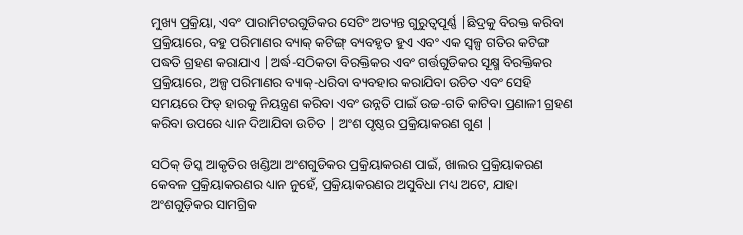ମୁଖ୍ୟ ପ୍ରକ୍ରିୟା, ଏବଂ ପାରାମିଟରଗୁଡିକର ସେଟିଂ ଅତ୍ୟନ୍ତ ଗୁରୁତ୍ୱପୂର୍ଣ୍ଣ |ଛିଦ୍ରକୁ ବିରକ୍ତ କରିବା ପ୍ରକ୍ରିୟାରେ, ବହୁ ପରିମାଣର ବ୍ୟାକ୍ କଟିଙ୍ଗ୍ ବ୍ୟବହୃତ ହୁଏ ଏବଂ ଏକ ସ୍ୱଳ୍ପ ଗତିର କଟିଙ୍ଗ ପଦ୍ଧତି ଗ୍ରହଣ କରାଯାଏ |ଅର୍ଦ୍ଧ-ସଠିକତା ବିରକ୍ତିକର ଏବଂ ଗର୍ତ୍ତଗୁଡିକର ସୂକ୍ଷ୍ମ ବିରକ୍ତିକର ପ୍ରକ୍ରିୟାରେ, ଅଳ୍ପ ପରିମାଣର ବ୍ୟାକ୍-ଧରିବା ବ୍ୟବହାର କରାଯିବା ଉଚିତ ଏବଂ ସେହି ସମୟରେ ଫିଡ୍ ହାରକୁ ନିୟନ୍ତ୍ରଣ କରିବା ଏବଂ ଉନ୍ନତି ପାଇଁ ଉଚ୍ଚ-ଗତି କାଟିବା ପ୍ରଣାଳୀ ଗ୍ରହଣ କରିବା ଉପରେ ଧ୍ୟାନ ଦିଆଯିବା ଉଚିତ | ଅଂଶ ପୃଷ୍ଠର ପ୍ରକ୍ରିୟାକରଣ ଗୁଣ |

ସଠିକ୍ ଡିସ୍କ ଆକୃତିର ଖଣ୍ଡିଆ ଅଂଶଗୁଡିକର ପ୍ରକ୍ରିୟାକରଣ ପାଇଁ, ଖାଲର ପ୍ରକ୍ରିୟାକରଣ କେବଳ ପ୍ରକ୍ରିୟାକରଣର ଧ୍ୟାନ ନୁହେଁ, ପ୍ରକ୍ରିୟାକରଣର ଅସୁବିଧା ମଧ୍ୟ ଅଟେ, ଯାହା ଅଂଶଗୁଡ଼ିକର ସାମଗ୍ରିକ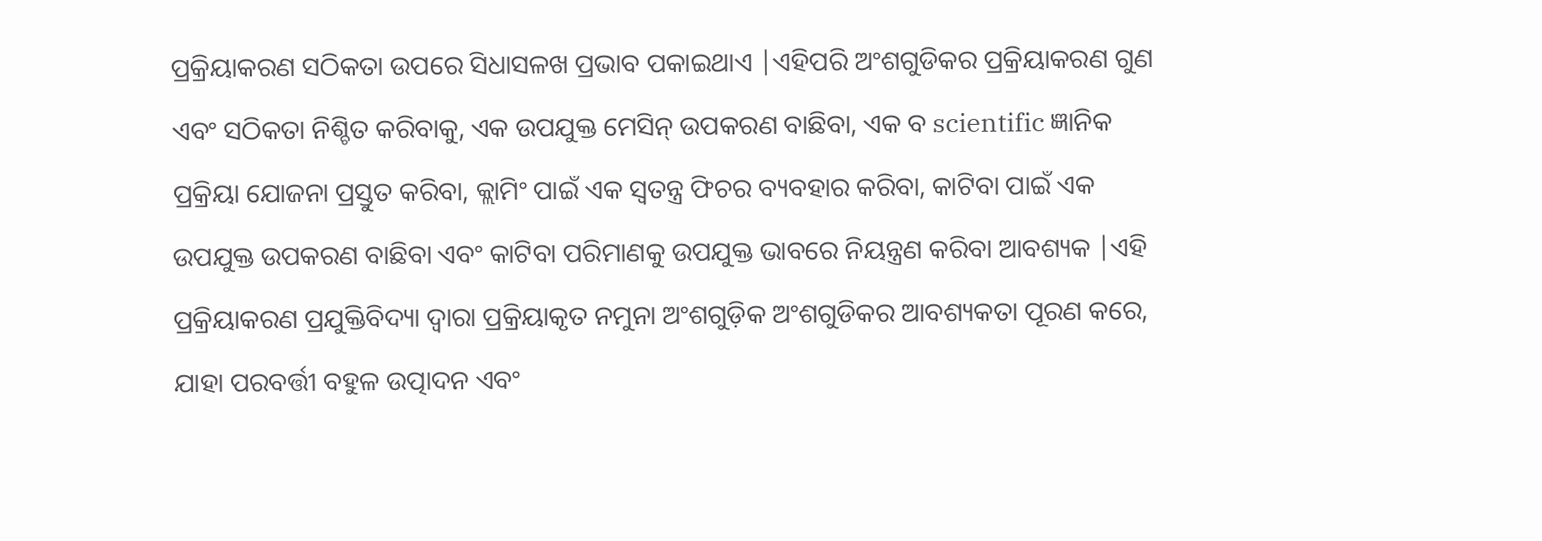ପ୍ରକ୍ରିୟାକରଣ ସଠିକତା ଉପରେ ସିଧାସଳଖ ପ୍ରଭାବ ପକାଇଥାଏ |ଏହିପରି ଅଂଶଗୁଡିକର ପ୍ରକ୍ରିୟାକରଣ ଗୁଣ ଏବଂ ସଠିକତା ନିଶ୍ଚିତ କରିବାକୁ, ଏକ ଉପଯୁକ୍ତ ମେସିନ୍ ଉପକରଣ ବାଛିବା, ଏକ ବ scientific ଜ୍ଞାନିକ ପ୍ରକ୍ରିୟା ଯୋଜନା ପ୍ରସ୍ତୁତ କରିବା, କ୍ଲାମିଂ ପାଇଁ ଏକ ସ୍ୱତନ୍ତ୍ର ଫିଚର ବ୍ୟବହାର କରିବା, କାଟିବା ପାଇଁ ଏକ ଉପଯୁକ୍ତ ଉପକରଣ ବାଛିବା ଏବଂ କାଟିବା ପରିମାଣକୁ ଉପଯୁକ୍ତ ଭାବରେ ନିୟନ୍ତ୍ରଣ କରିବା ଆବଶ୍ୟକ |ଏହି ପ୍ରକ୍ରିୟାକରଣ ପ୍ରଯୁକ୍ତିବିଦ୍ୟା ଦ୍ୱାରା ପ୍ରକ୍ରିୟାକୃତ ନମୁନା ଅଂଶଗୁଡ଼ିକ ଅଂଶଗୁଡିକର ଆବଶ୍ୟକତା ପୂରଣ କରେ, ଯାହା ପରବର୍ତ୍ତୀ ବହୁଳ ଉତ୍ପାଦନ ଏବଂ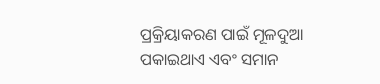ପ୍ରକ୍ରିୟାକରଣ ପାଇଁ ମୂଳଦୁଆ ପକାଇଥାଏ ଏବଂ ସମାନ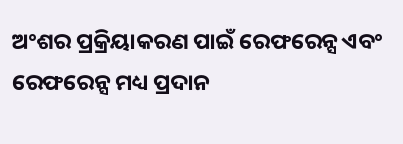ଅଂଶର ପ୍ରକ୍ରିୟାକରଣ ପାଇଁ ରେଫରେନ୍ସ ଏବଂ ରେଫରେନ୍ସ ମଧ୍ୟ ପ୍ରଦାନ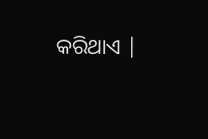କରିଥାଏ |